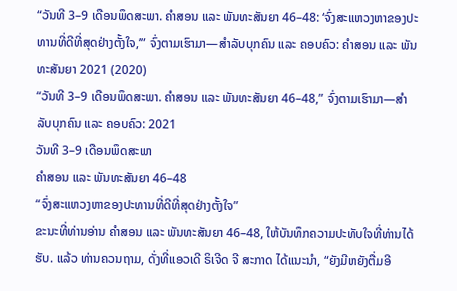“ວັນທີ 3–9 ເດືອນພຶດສະພາ. ຄຳສອນ ແລະ ພັນທະສັນຍາ 46–48: ‘ຈົ່ງສະແຫວງຫາຂອງປະທານທີ່ດີທີ່ສຸດຢ່າງຕັ້ງໃຈ,’” ຈົ່ງຕາມເຮົາມາ—ສຳລັບບຸກຄົນ ແລະ ຄອບຄົວ: ຄຳສອນ ແລະ ພັນທະສັນຍາ 2021 (2020)
“ວັນທີ 3–9 ເດືອນພຶດສະພາ. ຄຳສອນ ແລະ ພັນທະສັນຍາ 46–48,” ຈົ່ງຕາມເຮົາມາ—ສຳລັບບຸກຄົນ ແລະ ຄອບຄົວ: 2021
ວັນທີ 3–9 ເດືອນພຶດສະພາ
ຄຳສອນ ແລະ ພັນທະສັນຍາ 46–48
“ຈົ່ງສະແຫວງຫາຂອງປະທານທີ່ດີທີ່ສຸດຢ່າງຕັ້ງໃຈ”
ຂະນະທີ່ທ່ານອ່ານ ຄຳສອນ ແລະ ພັນທະສັນຍາ 46–48, ໃຫ້ບັນທຶກຄວາມປະທັບໃຈທີ່ທ່ານໄດ້ຮັບ. ແລ້ວ ທ່ານຄວນຖາມ, ດັ່ງທີ່ແອວເດີ ຣິເຈີດ ຈີ ສະກາດ ໄດ້ແນະນຳ, “ຍັງມີຫຍັງຕື່ມອີ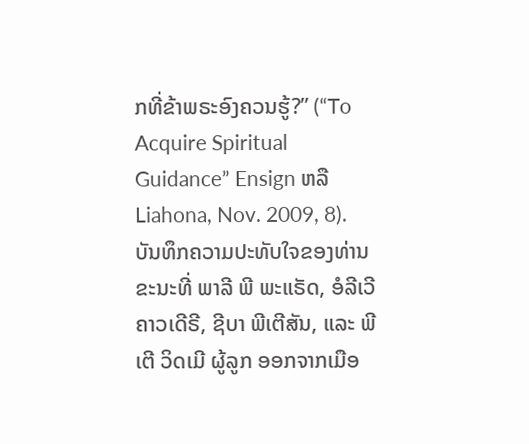ກທີ່ຂ້າພຣະອົງຄວນຮູ້?” (“To Acquire Spiritual Guidance” Ensign ຫລື Liahona, Nov. 2009, 8).
ບັນທຶກຄວາມປະທັບໃຈຂອງທ່ານ
ຂະນະທີ່ ພາລີ ພີ ພະແຣັດ, ອໍລີເວີ ຄາວເດີຣີ, ຊີບາ ພີເຕີສັນ, ແລະ ພີເຕີ ວິດເມີ ຜູ້ລູກ ອອກຈາກເມືອ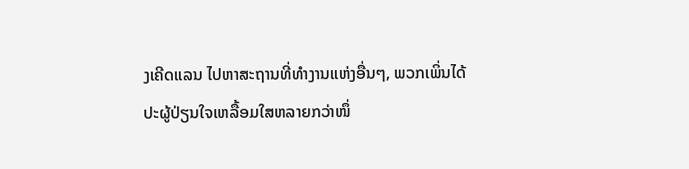ງເຄີດແລນ ໄປຫາສະຖານທີ່ທຳງານແຫ່ງອື່ນໆ, ພວກເພິ່ນໄດ້ປະຜູ້ປ່ຽນໃຈເຫລື້ອມໃສຫລາຍກວ່າໜຶ່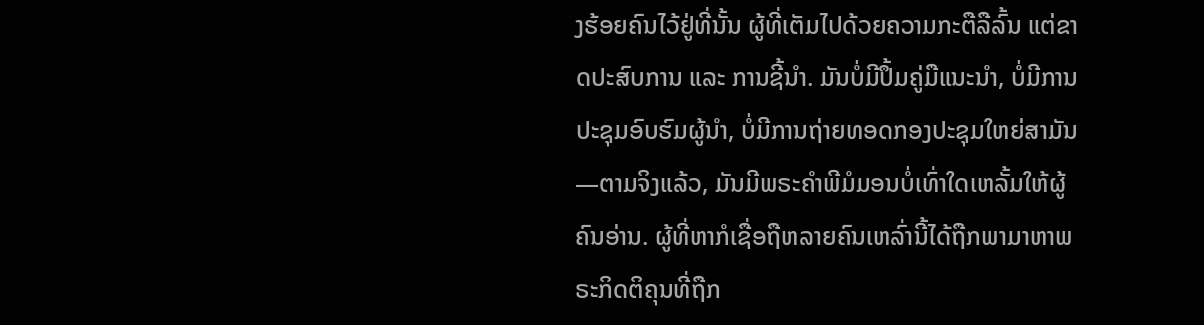ງຮ້ອຍຄົນໄວ້ຢູ່ທີ່ນັ້ນ ຜູ້ທີ່ເຕັມໄປດ້ວຍຄວາມກະຕືລືລົ້ນ ແຕ່ຂາດປະສົບການ ແລະ ການຊີ້ນຳ. ມັນບໍ່ມີປຶ້ມຄູ່ມືແນະນຳ, ບໍ່ມີການປະຊຸມອົບຮົມຜູ້ນຳ, ບໍ່ມີການຖ່າຍທອດກອງປະຊຸມໃຫຍ່ສາມັນ—ຕາມຈິງແລ້ວ, ມັນມີພຣະຄຳພີມໍມອນບໍ່ເທົ່າໃດເຫລັ້ມໃຫ້ຜູ້ຄົນອ່ານ. ຜູ້ທີ່ຫາກໍເຊື່ອຖືຫລາຍຄົນເຫລົ່ານີ້ໄດ້ຖືກພາມາຫາພຣະກິດຕິຄຸນທີ່ຖືກ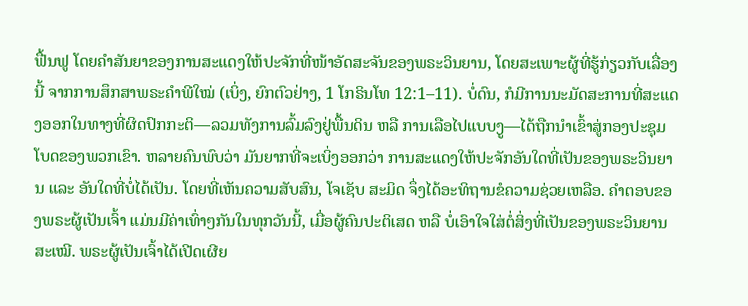ຟື້ນຟູ ໂດຍຄຳສັນຍາຂອງການສະແດງໃຫ້ປະຈັກທີ່ໜ້າອັດສະຈັນຂອງພຣະວິນຍານ, ໂດຍສະເພາະຜູ້ທີ່ຮູ້ກ່ຽວກັບເລື່ອງນີ້ ຈາກການສຶກສາພຣະຄຳພີໃໝ່ (ເບິ່ງ, ຍົກຕົວຢ່າງ, 1 ໂກຣິນໂທ 12:1–11). ບໍ່ດົນ, ກໍມີການນະມັດສະການທີ່ສະແດງອອກໃນທາງທີ່ຜິດປົກກະຕິ—ລວມທັງການລົ້ມລົງຢູ່ພື້ນດິນ ຫລື ການເລືອໄປແບບງູ—ໄດ້ຖືກນຳເຂົ້າສູ່ກອງປະຊຸມໂບດຂອງພວກເຂົາ. ຫລາຍຄົນພົບວ່າ ມັນຍາກທີ່ຈະເບິ່ງອອກວ່າ ການສະແດງໃຫ້ປະຈັກອັນໃດທີ່ເປັນຂອງພຣະວິນຍານ ແລະ ອັນໃດທີ່ບໍ່ໄດ້ເປັນ. ໂດຍທີ່ເຫັນຄວາມສັບສົນ, ໂຈເຊັບ ສະມິດ ຈຶ່ງໄດ້ອະທິຖານຂໍຄວາມຊ່ວຍເຫລືອ. ຄຳຕອບຂອງພຣະຜູ້ເປັນເຈົ້າ ແມ່ນມີຄ່າເທົ່າໆກັນໃນທຸກວັນນີ້, ເມື່ອຜູ້ຄົນປະຕິເສດ ຫລື ບໍ່ເອົາໃຈໃສ່ຕໍ່ສິ່ງທີ່ເປັນຂອງພຣະວິນຍານສະເໝີ. ພຣະຜູ້ເປັນເຈົ້າໄດ້ເປີດເຜີຍ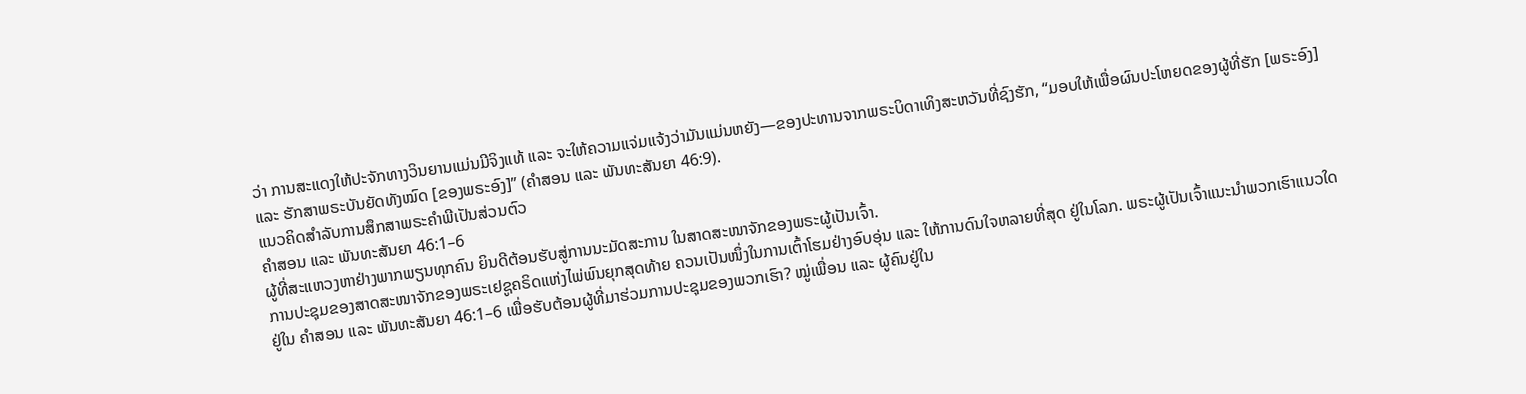ວ່າ ການສະແດງໃຫ້ປະຈັກທາງວິນຍານແມ່ນມີຈິງແທ້ ແລະ ຈະໃຫ້ຄວາມແຈ່ມແຈ້ງວ່າມັນແມ່ນຫຍັງ—ຂອງປະທານຈາກພຣະບິດາເທິງສະຫວັນທີ່ຊົງຮັກ, “ມອບໃຫ້ເພື່ອຜົນປະໂຫຍດຂອງຜູ້ທີ່ຮັກ [ພຣະອົງ] ແລະ ຮັກສາພຣະບັນຍັດທັງໝົດ [ຂອງພຣະອົງ]” (ຄຳສອນ ແລະ ພັນທະສັນຍາ 46:9).
ແນວຄິດສຳລັບການສຶກສາພຣະຄຳພີເປັນສ່ວນຕົວ
ຄຳສອນ ແລະ ພັນທະສັນຍາ 46:1–6
ຜູ້ທີ່ສະແຫວງຫາຢ່າງພາກພຽນທຸກຄົນ ຍິນດີຕ້ອນຮັບສູ່ການນະມັດສະການ ໃນສາດສະໜາຈັກຂອງພຣະຜູ້ເປັນເຈົ້າ.
ການປະຊຸມຂອງສາດສະໜາຈັກຂອງພຣະເຢຊູຄຣິດແຫ່ງໄພ່ພົນຍຸກສຸດທ້າຍ ຄວນເປັນໜຶ່ງໃນການເຕົ້າໂຮມຢ່າງອົບອຸ່ນ ແລະ ໃຫ້ການດົນໃຈຫລາຍທີ່ສຸດ ຢູ່ໃນໂລກ. ພຣະຜູ້ເປັນເຈົ້າແນະນຳພວກເຮົາແນວໃດ ຢູ່ໃນ ຄຳສອນ ແລະ ພັນທະສັນຍາ 46:1–6 ເພື່ອຮັບຕ້ອນຜູ້ທີ່ມາຮ່ວມການປະຊຸມຂອງພວກເຮົາ? ໝູ່ເພື່ອນ ແລະ ຜູ້ຄົນຢູ່ໃນ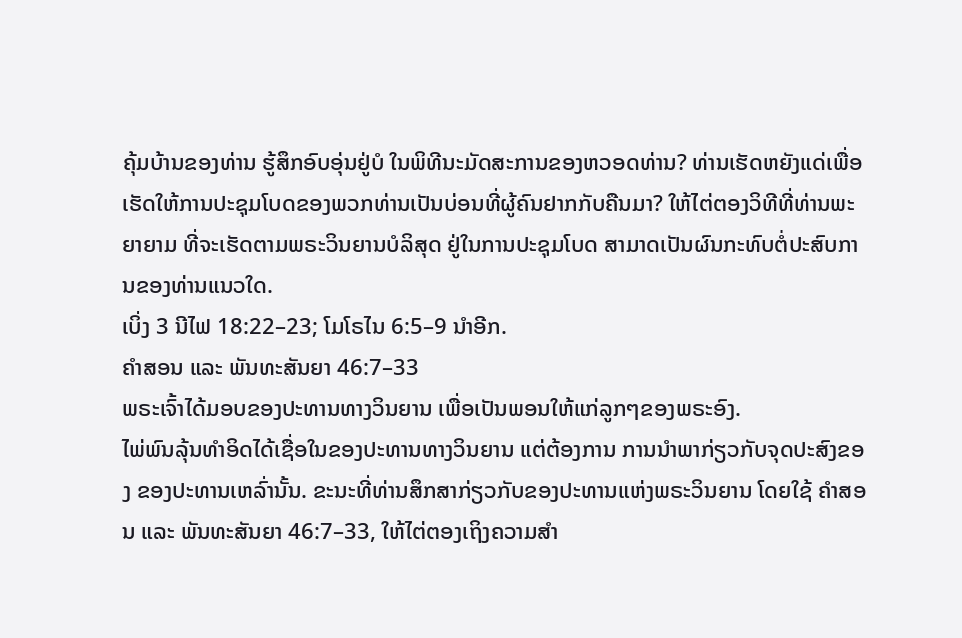ຄຸ້ມບ້ານຂອງທ່ານ ຮູ້ສຶກອົບອຸ່ນຢູ່ບໍ ໃນພິທີນະມັດສະການຂອງຫວອດທ່ານ? ທ່ານເຮັດຫຍັງແດ່ເພື່ອເຮັດໃຫ້ການປະຊຸມໂບດຂອງພວກທ່ານເປັນບ່ອນທີ່ຜູ້ຄົນຢາກກັບຄືນມາ? ໃຫ້ໄຕ່ຕອງວິທີທີ່ທ່ານພະຍາຍາມ ທີ່ຈະເຮັດຕາມພຣະວິນຍານບໍລິສຸດ ຢູ່ໃນການປະຊຸມໂບດ ສາມາດເປັນຜົນກະທົບຕໍ່ປະສົບການຂອງທ່ານແນວໃດ.
ເບິ່ງ 3 ນີໄຟ 18:22–23; ໂມໂຣໄນ 6:5–9 ນຳອີກ.
ຄຳສອນ ແລະ ພັນທະສັນຍາ 46:7–33
ພຣະເຈົ້າໄດ້ມອບຂອງປະທານທາງວິນຍານ ເພື່ອເປັນພອນໃຫ້ແກ່ລູກໆຂອງພຣະອົງ.
ໄພ່ພົນລຸ້ນທຳອິດໄດ້ເຊື່ອໃນຂອງປະທານທາງວິນຍານ ແຕ່ຕ້ອງການ ການນຳພາກ່ຽວກັບຈຸດປະສົງຂອງ ຂອງປະທານເຫລົ່ານັ້ນ. ຂະນະທີ່ທ່ານສຶກສາກ່ຽວກັບຂອງປະທານແຫ່ງພຣະວິນຍານ ໂດຍໃຊ້ ຄຳສອນ ແລະ ພັນທະສັນຍາ 46:7–33, ໃຫ້ໄຕ່ຕອງເຖິງຄວາມສຳ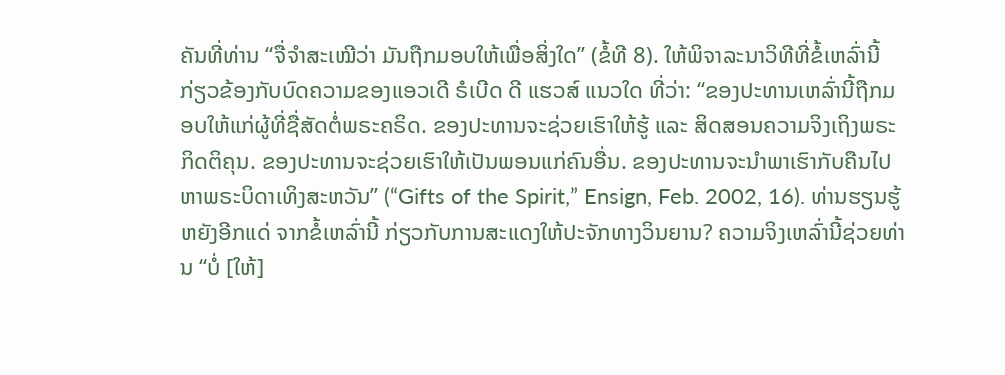ຄັນທີ່ທ່ານ “ຈື່ຈຳສະເໝີວ່າ ມັນຖືກມອບໃຫ້ເພື່ອສິ່ງໃດ” (ຂໍ້ທີ 8). ໃຫ້ພິຈາລະນາວິທີທີ່ຂໍ້ເຫລົ່ານີ້ກ່ຽວຂ້ອງກັບບົດຄວາມຂອງແອວເດີ ຣໍເບີດ ດີ ແຮວສ໌ ແນວໃດ ທີ່ວ່າ: “ຂອງປະທານເຫລົ່ານີ້ຖືກມອບໃຫ້ແກ່ຜູ້ທີ່ຊື່ສັດຕໍ່ພຣະຄຣິດ. ຂອງປະທານຈະຊ່ວຍເຮົາໃຫ້ຮູ້ ແລະ ສິດສອນຄວາມຈິງເຖິງພຣະກິດຕິຄຸນ. ຂອງປະທານຈະຊ່ວຍເຮົາໃຫ້ເປັນພອນແກ່ຄົນອື່ນ. ຂອງປະທານຈະນຳພາເຮົາກັບຄືນໄປຫາພຣະບິດາເທິງສະຫວັນ” (“Gifts of the Spirit,” Ensign, Feb. 2002, 16). ທ່ານຮຽນຮູ້ຫຍັງອີກແດ່ ຈາກຂໍ້ເຫລົ່ານີ້ ກ່ຽວກັບການສະແດງໃຫ້ປະຈັກທາງວິນຍານ? ຄວາມຈິງເຫລົ່ານີ້ຊ່ວຍທ່ານ “ບໍ່ [ໃຫ້]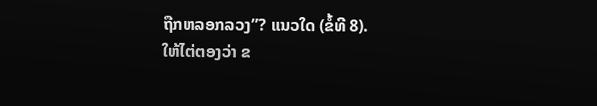ຖືກຫລອກລວງ”? ແນວໃດ (ຂໍ້ທີ 8).
ໃຫ້ໄຕ່ຕອງວ່າ ຂ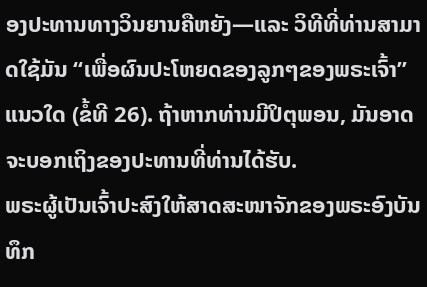ອງປະທານທາງວິນຍານຄືຫຍັງ—ແລະ ວິທີທີ່ທ່ານສາມາດໃຊ້ມັນ “ເພື່ອຜົນປະໂຫຍດຂອງລູກໆຂອງພຣະເຈົ້າ” ແນວໃດ (ຂໍ້ທີ 26). ຖ້າຫາກທ່ານມີປິຕຸພອນ, ມັນອາດຈະບອກເຖິງຂອງປະທານທີ່ທ່ານໄດ້ຮັບ.
ພຣະຜູ້ເປັນເຈົ້າປະສົງໃຫ້ສາດສະໜາຈັກຂອງພຣະອົງບັນທຶກ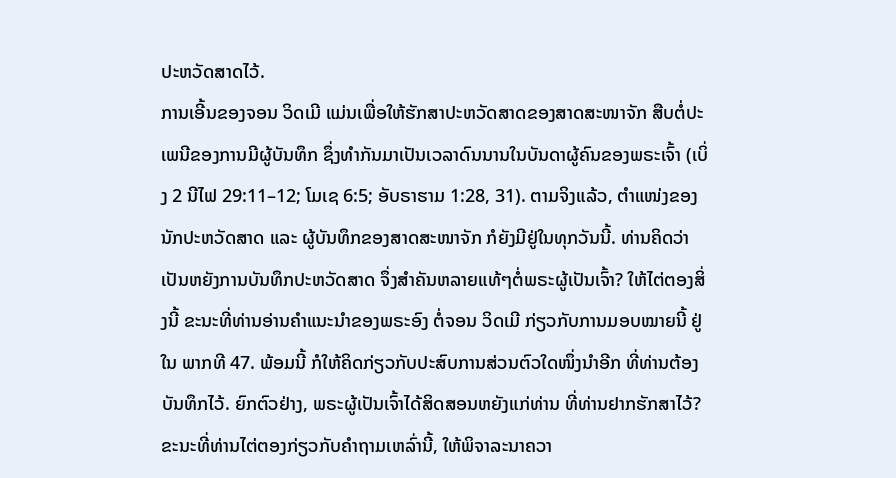ປະຫວັດສາດໄວ້.
ການເອີ້ນຂອງຈອນ ວິດເມີ ແມ່ນເພື່ອໃຫ້ຮັກສາປະຫວັດສາດຂອງສາດສະໜາຈັກ ສືບຕໍ່ປະເພນີຂອງການມີຜູ້ບັນທຶກ ຊຶ່ງທຳກັນມາເປັນເວລາດົນນານໃນບັນດາຜູ້ຄົນຂອງພຣະເຈົ້າ (ເບິ່ງ 2 ນີໄຟ 29:11–12; ໂມເຊ 6:5; ອັບຣາຮາມ 1:28, 31). ຕາມຈິງແລ້ວ, ຕຳແໜ່ງຂອງນັກປະຫວັດສາດ ແລະ ຜູ້ບັນທຶກຂອງສາດສະໜາຈັກ ກໍຍັງມີຢູ່ໃນທຸກວັນນີ້. ທ່ານຄິດວ່າເປັນຫຍັງການບັນທຶກປະຫວັດສາດ ຈຶ່ງສຳຄັນຫລາຍແທ້ໆຕໍ່ພຣະຜູ້ເປັນເຈົ້າ? ໃຫ້ໄຕ່ຕອງສິ່ງນີ້ ຂະນະທີ່ທ່ານອ່ານຄຳແນະນຳຂອງພຣະອົງ ຕໍ່ຈອນ ວິດເມີ ກ່ຽວກັບການມອບໝາຍນີ້ ຢູ່ໃນ ພາກທີ 47. ພ້ອມນີ້ ກໍໃຫ້ຄິດກ່ຽວກັບປະສົບການສ່ວນຕົວໃດໜຶ່ງນຳອີກ ທີ່ທ່ານຕ້ອງບັນທຶກໄວ້. ຍົກຕົວຢ່າງ, ພຣະຜູ້ເປັນເຈົ້າໄດ້ສິດສອນຫຍັງແກ່ທ່ານ ທີ່ທ່ານຢາກຮັກສາໄວ້?
ຂະນະທີ່ທ່ານໄຕ່ຕອງກ່ຽວກັບຄຳຖາມເຫລົ່ານີ້, ໃຫ້ພິຈາລະນາຄວາ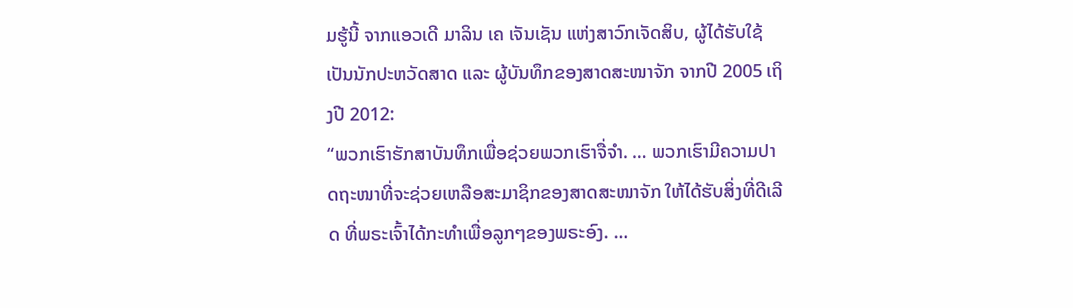ມຮູ້ນີ້ ຈາກແອວເດີ ມາລິນ ເຄ ເຈັນເຊັນ ແຫ່ງສາວົກເຈັດສິບ, ຜູ້ໄດ້ຮັບໃຊ້ເປັນນັກປະຫວັດສາດ ແລະ ຜູ້ບັນທຶກຂອງສາດສະໜາຈັກ ຈາກປີ 2005 ເຖິງປີ 2012:
“ພວກເຮົາຮັກສາບັນທຶກເພື່ອຊ່ວຍພວກເຮົາຈື່ຈຳ. … ພວກເຮົາມີຄວາມປາດຖະໜາທີ່ຈະຊ່ວຍເຫລືອສະມາຊິກຂອງສາດສະໜາຈັກ ໃຫ້ໄດ້ຮັບສິ່ງທີ່ດີເລີດ ທີ່ພຣະເຈົ້າໄດ້ກະທຳເພື່ອລູກໆຂອງພຣະອົງ. …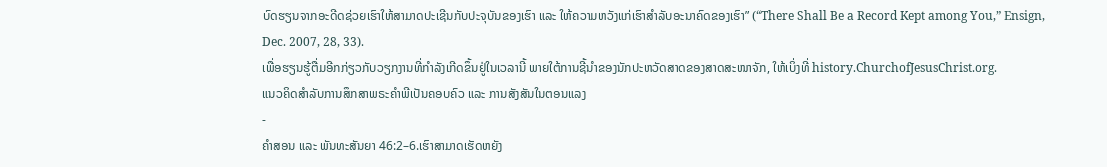ບົດຮຽນຈາກອະດີດຊ່ວຍເຮົາໃຫ້ສາມາດປະເຊີນກັບປະຈຸບັນຂອງເຮົາ ແລະ ໃຫ້ຄວາມຫວັງແກ່ເຮົາສຳລັບອະນາຄົດຂອງເຮົາ” (“There Shall Be a Record Kept among You,” Ensign, Dec. 2007, 28, 33).
ເພື່ອຮຽນຮູ້ຕື່ມອີກກ່ຽວກັບວຽກງານທີ່ກຳລັງເກີດຂຶ້ນຢູ່ໃນເວລານີ້ ພາຍໃຕ້ການຊີ້ນຳຂອງນັກປະຫວັດສາດຂອງສາດສະໜາຈັກ, ໃຫ້ເບິ່ງທີ່ history.ChurchofJesusChrist.org.
ແນວຄິດສຳລັບການສຶກສາພຣະຄຳພີເປັນຄອບຄົວ ແລະ ການສັງສັນໃນຕອນແລງ
-
ຄຳສອນ ແລະ ພັນທະສັນຍາ 46:2–6.ເຮົາສາມາດເຮັດຫຍັງ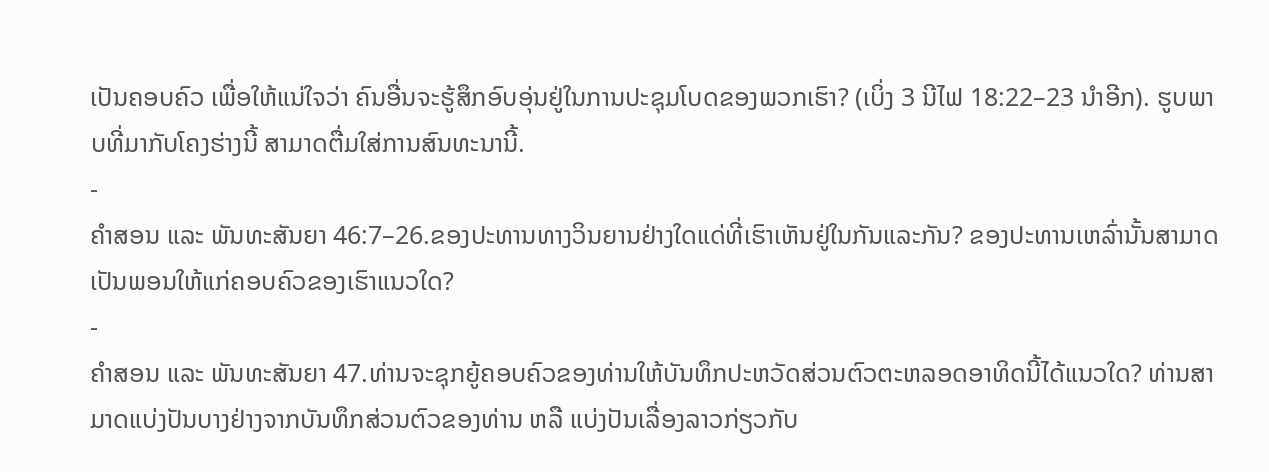ເປັນຄອບຄົວ ເພື່ອໃຫ້ແນ່ໃຈວ່າ ຄົນອື່ນຈະຮູ້ສຶກອົບອຸ່ນຢູ່ໃນການປະຊຸມໂບດຂອງພວກເຮົາ? (ເບິ່ງ 3 ນີໄຟ 18:22–23 ນຳອີກ). ຮູບພາບທີ່ມາກັບໂຄງຮ່າງນີ້ ສາມາດຕື່ມໃສ່ການສົນທະນານີ້.
-
ຄຳສອນ ແລະ ພັນທະສັນຍາ 46:7–26.ຂອງປະທານທາງວິນຍານຢ່າງໃດແດ່ທີ່ເຮົາເຫັນຢູ່ໃນກັນແລະກັນ? ຂອງປະທານເຫລົ່ານັ້ນສາມາດເປັນພອນໃຫ້ແກ່ຄອບຄົວຂອງເຮົາແນວໃດ?
-
ຄຳສອນ ແລະ ພັນທະສັນຍາ 47.ທ່ານຈະຊຸກຍູ້ຄອບຄົວຂອງທ່ານໃຫ້ບັນທຶກປະຫວັດສ່ວນຕົວຕະຫລອດອາທິດນີ້ໄດ້ແນວໃດ? ທ່ານສາມາດແບ່ງປັນບາງຢ່າງຈາກບັນທຶກສ່ວນຕົວຂອງທ່ານ ຫລື ແບ່ງປັນເລື່ອງລາວກ່ຽວກັບ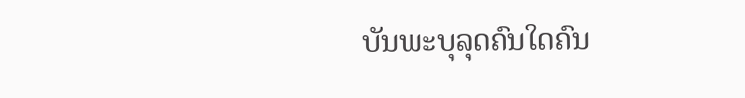ບັນພະບຸລຸດຄົນໃດຄົນ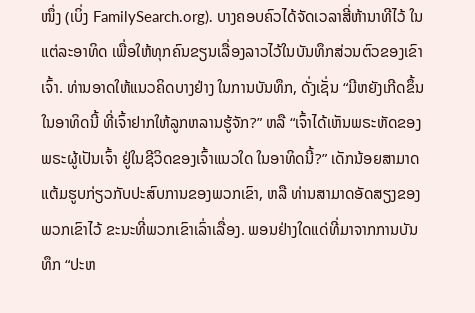ໜຶ່ງ (ເບິ່ງ FamilySearch.org). ບາງຄອບຄົວໄດ້ຈັດເວລາສີ່ຫ້ານາທີໄວ້ ໃນແຕ່ລະອາທິດ ເພື່ອໃຫ້ທຸກຄົນຂຽນເລື່ອງລາວໄວ້ໃນບັນທຶກສ່ວນຕົວຂອງເຂົາເຈົ້າ. ທ່ານອາດໃຫ້ແນວຄິດບາງຢ່າງ ໃນການບັນທຶກ, ດັ່ງເຊັ່ນ “ມີຫຍັງເກີດຂຶ້ນໃນອາທິດນີ້ ທີ່ເຈົ້າຢາກໃຫ້ລູກຫລານຮູ້ຈັກ?” ຫລື “ເຈົ້າໄດ້ເຫັນພຣະຫັດຂອງພຣະຜູ້ເປັນເຈົ້າ ຢູ່ໃນຊີວິດຂອງເຈົ້າແນວໃດ ໃນອາທິດນີ້?” ເດັກນ້ອຍສາມາດແຕ້ມຮູບກ່ຽວກັບປະສົບການຂອງພວກເຂົາ, ຫລື ທ່ານສາມາດອັດສຽງຂອງພວກເຂົາໄວ້ ຂະນະທີ່ພວກເຂົາເລົ່າເລື່ອງ. ພອນຢ່າງໃດແດ່ທີ່ມາຈາກການບັນທຶກ “ປະຫ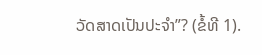ວັດສາດເປັນປະຈຳ”? (ຂໍ້ທີ 1).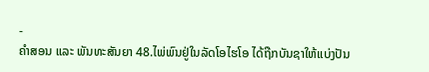-
ຄຳສອນ ແລະ ພັນທະສັນຍາ 48.ໄພ່ພົນຢູ່ໃນລັດໂອໄຮໂອ ໄດ້ຖືກບັນຊາໃຫ້ແບ່ງປັນ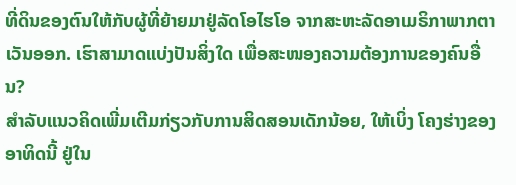ທີ່ດິນຂອງຕົນໃຫ້ກັບຜູ້ທີ່ຍ້າຍມາຢູ່ລັດໂອໄຮໂອ ຈາກສະຫະລັດອາເມຣິກາພາກຕາເວັນອອກ. ເຮົາສາມາດແບ່ງປັນສິ່ງໃດ ເພື່ອສະໜອງຄວາມຕ້ອງການຂອງຄົນອື່ນ?
ສຳລັບແນວຄິດເພີ່ມເຕີມກ່ຽວກັບການສິດສອນເດັກນ້ອຍ, ໃຫ້ເບິ່ງ ໂຄງຮ່າງຂອງອາທິດນີ້ ຢູ່ໃນ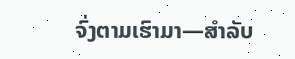ຈົ່ງຕາມເຮົາມາ—ສຳລັບ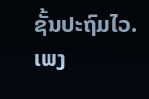ຊັ້ນປະຖົມໄວ.
ເພງ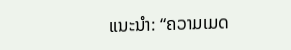ແນະນຳ: “ຄວາມເມດ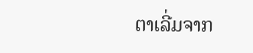ຕາເລີ່ມຈາກ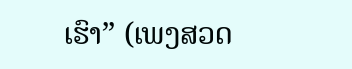ເຮົາ” (ເພງສວດ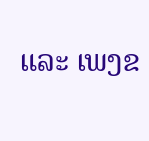ແລະ ເພງຂ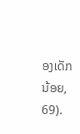ອງເດັກນ້ອຍ, 69).